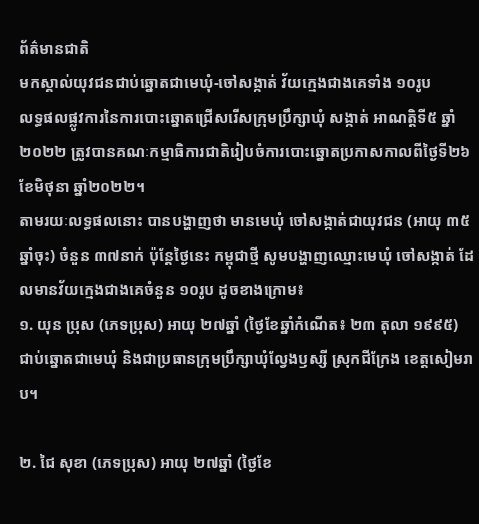ព័ត៌មានជាតិ
មកស្គាល់យុវជនជាប់ឆ្នោតជាមេឃុំ-ចៅសង្កាត់ វ័យក្មេងជាងគេទាំង ១០រូប
លទ្ធផលផ្លូវការនៃការបោះឆ្នោតជ្រើសរើសក្រុមប្រឹក្សាឃុំ សង្កាត់ អាណត្តិទី៥ ឆ្នាំ២០២២ ត្រូវបានគណៈកម្មាធិការជាតិរៀបចំការបោះឆ្នោតប្រកាសកាលពីថ្ងៃទី២៦ ខែមិថុនា ឆ្នាំ២០២២។
តាមរយៈលទ្ធផលនោះ បានបង្ហាញថា មានមេឃុំ ចៅសង្កាត់ជាយុវជន (អាយុ ៣៥ឆ្នាំចុះ) ចំនួន ៣៧នាក់ ប៉ុន្តែថ្ងៃនេះ កម្ពុជាថ្មី សូមបង្ហាញឈ្មោះមេឃុំ ចៅសង្កាត់ ដែលមានវ័យក្មេងជាងគេចំនួន ១០រូប ដូចខាងក្រោម៖
១. យុន ប្រុស (ភេទប្រុស) អាយុ ២៧ឆ្នាំ (ថ្ងៃខែឆ្នាំកំណើត៖ ២៣ តុលា ១៩៩៥) ជាប់ឆ្នោតជាមេឃុំ និងជាប្រធានក្រុមប្រឹក្សាឃុំល្វែងឫស្សី ស្រុកជីក្រែង ខេត្តសៀមរាប។

២. ជៃ សុខា (ភេទប្រុស) អាយុ ២៧ឆ្នាំ (ថ្ងៃខែ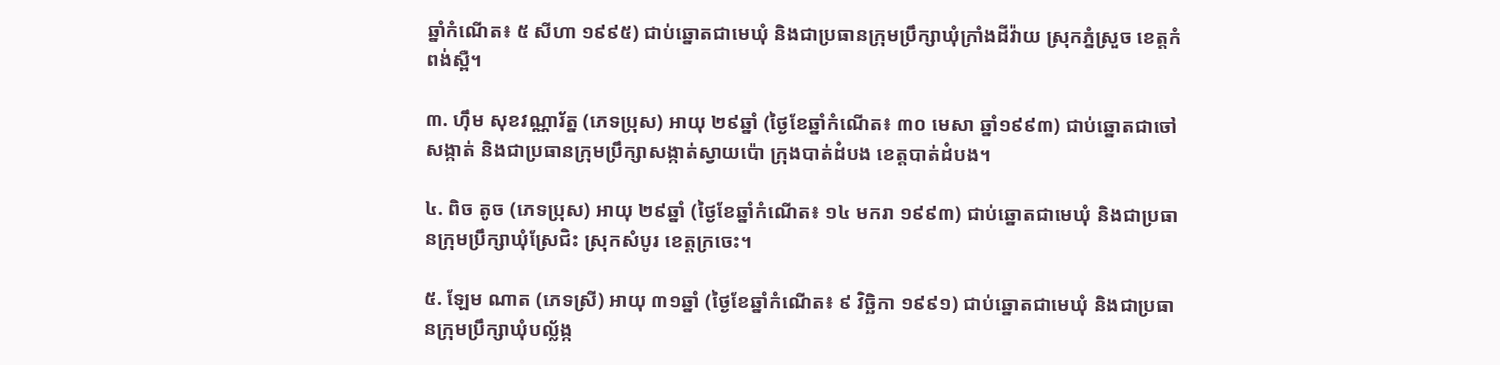ឆ្នាំកំណើត៖ ៥ សីហា ១៩៩៥) ជាប់ឆ្នោតជាមេឃុំ និងជាប្រធានក្រុមប្រឹក្សាឃុំក្រាំងដីវ៉ាយ ស្រុកភ្នំស្រួច ខេត្តកំពង់ស្ពឺ។

៣. ហ៊ឹម សុខវណ្ណារ័ត្ន (ភេទប្រុស) អាយុ ២៩ឆ្នាំ (ថ្ងៃខែឆ្នាំកំណើត៖ ៣០ មេសា ឆ្នាំ១៩៩៣) ជាប់ឆ្នោតជាចៅសង្កាត់ និងជាប្រធានក្រុមប្រឹក្សាសង្កាត់ស្វាយប៉ោ ក្រុងបាត់ដំបង ខេត្តបាត់ដំបង។

៤. ពិច តូច (ភេទប្រុស) អាយុ ២៩ឆ្នាំ (ថ្ងៃខែឆ្នាំកំណើត៖ ១៤ មករា ១៩៩៣) ជាប់ឆ្នោតជាមេឃុំ និងជាប្រធានក្រុមប្រឹក្សាឃុំស្រែជិះ ស្រុកសំបូរ ខេត្តក្រចេះ។

៥. ឡែម ណាត (ភេទស្រី) អាយុ ៣១ឆ្នាំ (ថ្ងៃខែឆ្នាំកំណើត៖ ៩ វិច្ឆិកា ១៩៩១) ជាប់ឆ្នោតជាមេឃុំ និងជាប្រធានក្រុមប្រឹក្សាឃុំបល្ល័ង្ក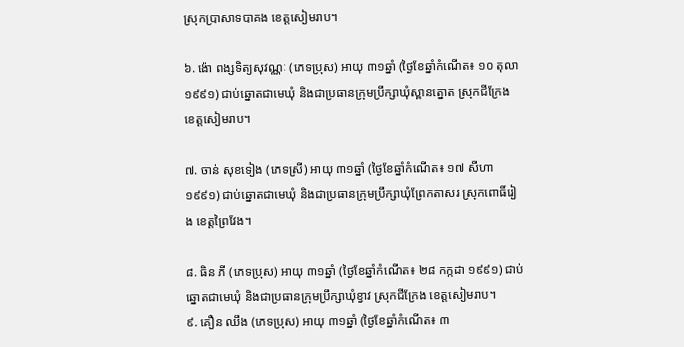ស្រុកប្រាសាទបាគង ខេត្តសៀមរាប។

៦. ង៉ោ ពង្សទិត្យសុវណ្ណៈ (ភេទប្រុស) អាយុ ៣១ឆ្នាំ (ថ្ងៃខែឆ្នាំកំណើត៖ ១០ តុលា ១៩៩១) ជាប់ឆ្នោតជាមេឃុំ និងជាប្រធានក្រុមប្រឹក្សាឃុំស្ពានត្នោត ស្រុកជីក្រែង ខេត្តសៀមរាប។

៧. ចាន់ សុខទៀង (ភេទស្រី) អាយុ ៣១ឆ្នាំ (ថ្ងៃខែឆ្នាំកំណើត៖ ១៧ សីហា ១៩៩១) ជាប់ឆ្នោតជាមេឃុំ និងជាប្រធានក្រុមប្រឹក្សាឃុំព្រែកតាសរ ស្រុកពោធិ៍រៀង ខេត្តព្រៃវែង។

៨. ធិន ភី (ភេទប្រុស) អាយុ ៣១ឆ្នាំ (ថ្ងៃខែឆ្នាំកំណើត៖ ២៨ កក្កដា ១៩៩១) ជាប់ឆ្នោតជាមេឃុំ និងជាប្រធានក្រុមប្រឹក្សាឃុំខ្វាវ ស្រុកជីក្រែង ខេត្តសៀមរាប។
៩. គឿន ឈឹង (ភេទប្រុស) អាយុ ៣១ឆ្នាំ (ថ្ងៃខែឆ្នាំកំណើត៖ ៣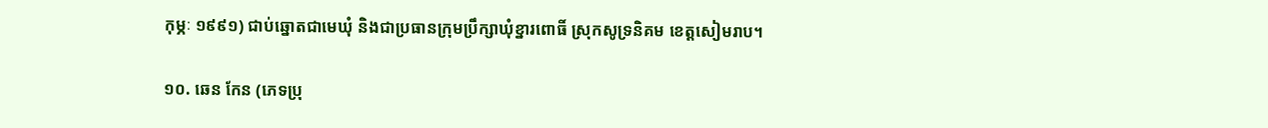កុម្ភៈ ១៩៩១) ជាប់ឆ្នោតជាមេឃុំ និងជាប្រធានក្រុមប្រឹក្សាឃុំខ្នារពោធិ៍ ស្រុកសូទ្រនិគម ខេត្តសៀមរាប។

១០. ឆេន កែន (ភេទប្រុ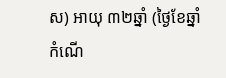ស) អាយុ ៣២ឆ្នាំ (ថ្ងៃខែឆ្នាំកំណើ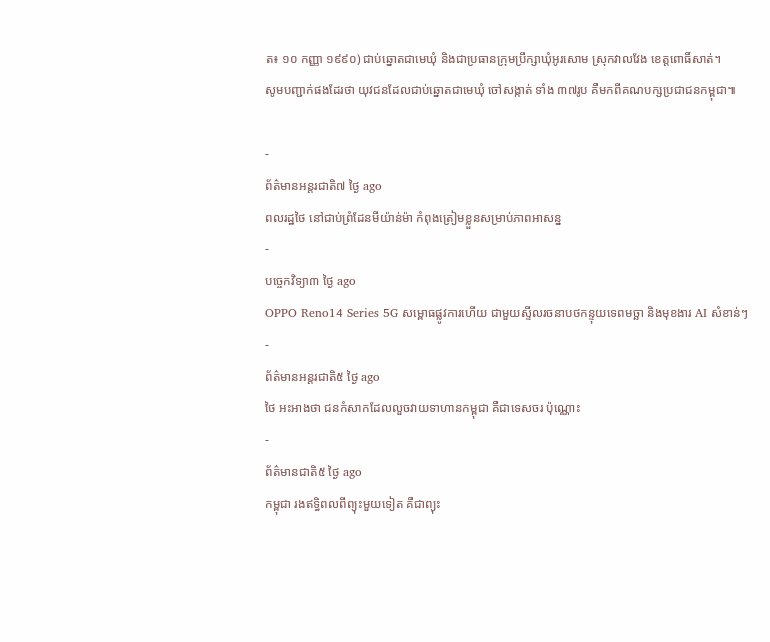ត៖ ១០ កញ្ញា ១៩៩០) ជាប់ឆ្នោតជាមេឃុំ និងជាប្រធានក្រុមប្រឹក្សាឃុំអូរសោម ស្រុកវាលវែង ខេត្តពោធិ៍សាត់។
សូមបញ្ជាក់ផងដែរថា យុវជនដែលជាប់ឆ្នោតជាមេឃុំ ចៅសង្កាត់ ទាំង ៣៧រូប គឺមកពីគណបក្សប្រជាជនកម្ពុជា៕

-
ព័ត៌មានអន្ដរជាតិ៧ ថ្ងៃ ago
ពលរដ្ឋថៃ នៅជាប់ព្រំដែនមីយ៉ាន់ម៉ា កំពុងត្រៀមខ្លួនសម្រាប់ភាពអាសន្ន
-
បច្ចេកវិទ្យា៣ ថ្ងៃ ago
OPPO Reno14 Series 5G សម្ពោធផ្លូវការហើយ ជាមួយស្ទីលរចនាបថកន្ទុយទេពមច្ឆា និងមុខងារ AI សំខាន់ៗ
-
ព័ត៌មានអន្ដរជាតិ៥ ថ្ងៃ ago
ថៃ អះអាងថា ជនកំសាកដែលលួចវាយទាហានកម្ពុជា គឺជាទេសចរ ប៉ុណ្ណោះ
-
ព័ត៌មានជាតិ៥ ថ្ងៃ ago
កម្ពុជា រងឥទ្ធិពលពីព្យុះមួយទៀត គឺជាព្យុះ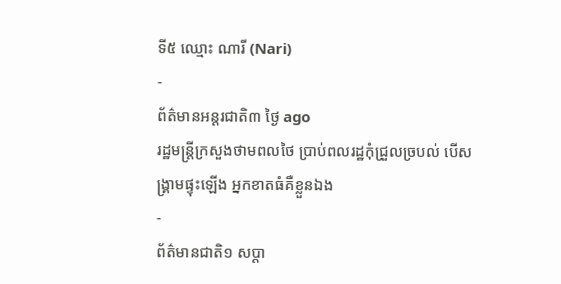ទី៥ ឈ្មោះ ណារី (Nari)
-
ព័ត៌មានអន្ដរជាតិ៣ ថ្ងៃ ago
រដ្ឋមន្ត្រីក្រសួងថាមពលថៃ ប្រាប់ពលរដ្ឋកុំជ្រួលច្របល់ បើសង្គ្រាមផ្ទុះឡើង អ្នកខាតធំគឺខ្លួនឯង
-
ព័ត៌មានជាតិ១ សប្តា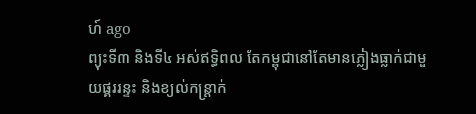ហ៍ ago
ព្យុះទី៣ និងទី៤ អស់ឥទ្ធិពល តែកម្ពុជានៅតែមានភ្លៀងធ្លាក់ជាមួយផ្គររន្ទះ និងខ្យល់កន្ត្រាក់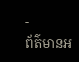-
ព័ត៌មានអ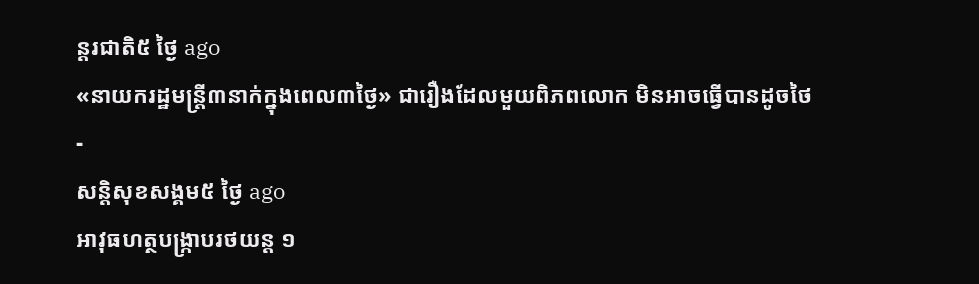ន្ដរជាតិ៥ ថ្ងៃ ago
«នាយករដ្ឋមន្ត្រី៣នាក់ក្នុងពេល៣ថ្ងៃ» ជារឿងដែលមួយពិភពលោក មិនអាចធ្វើបានដូចថៃ
-
សន្តិសុខសង្គម៥ ថ្ងៃ ago
អាវុធហត្ថបង្ក្រាបរថយន្ត ១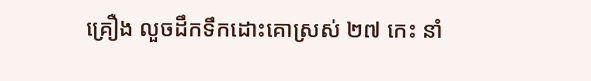គ្រឿង លួចដឹកទឹកដោះគោស្រស់ ២៧ កេះ នាំ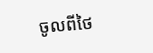ចូលពីថៃ